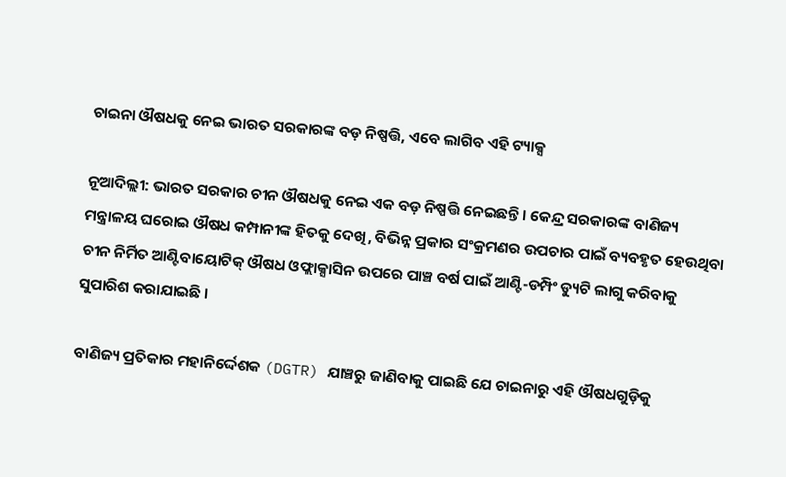ଚାଇନା ଔଷଧକୁ ନେଇ ଭାରତ ସରକାରଙ୍କ ବଡ଼ ନିଷ୍ପତ୍ତି, ଏବେ ଲାଗିବ ଏହି ଟ୍ୟାକ୍ସ

ନୂଆଦିଲ୍ଲୀ: ଭାରତ ସରକାର ଚୀନ ଔଷଧକୁ ନେଇ ଏକ ବଡ଼ ନିଷ୍ପତ୍ତି ନେଇଛନ୍ତି । କେନ୍ଦ୍ର ସରକାରଙ୍କ ବାଣିଜ୍ୟ ମନ୍ତ୍ରାଳୟ ଘରୋଇ ଔଷଧ କମ୍ପାନୀଙ୍କ ହିତକୁ ଦେଖି, ବିଭିନ୍ନ ପ୍ରକାର ସଂକ୍ରମଣର ଉପଚାର ପାଇଁ ବ୍ୟବହୃତ ହେଉଥିବା ଚୀନ ନିର୍ମିତ ଆଣ୍ଟିବାୟୋଟିକ୍ ଔଷଧ ଓଫ୍ଲାକ୍ସାସିନ ଉପରେ ପାଞ୍ଚ ବର୍ଷ ପାଇଁ ଆଣ୍ଟି-ଡମ୍ପିଂ ଡ୍ୟୁଟି ଲାଗୁ କରିବାକୁ ସୁପାରିଶ କରାଯାଇଛି ।

ବାଣିଜ୍ୟ ପ୍ରତିକାର ମହାନିର୍ଦ୍ଦେଶକ (DGTR) ଯାଞ୍ଚରୁ ଜାଣିବାକୁ ପାଇଛି ଯେ ଚାଇନାରୁ ଏହି ଔଷଧଗୁଡ଼ିକୁ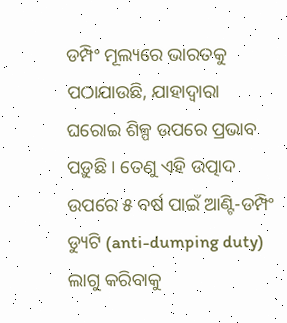ଡମ୍ପିଂ ମୂଲ୍ୟରେ ଭାରତକୁ ପଠାଯାଉଛି, ଯାହାଦ୍ୱାରା ଘରୋଇ ଶିଳ୍ପ ଉପରେ ପ୍ରଭାବ ପଡ଼ୁଛି । ତେଣୁ ଏହି ଉତ୍ପାଦ ଉପରେ ୫ ବର୍ଷ ପାଇଁ ଆଣ୍ଟି-ଡମ୍ପିଂ ଡ୍ୟୁଟି (anti-dumping duty) ଲାଗୁ କରିବାକୁ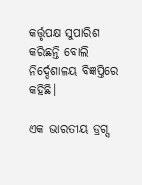କର୍ତ୍ତୃପକ୍ଷ ସୁପାରିଶ କରିଛନ୍ତି ବୋଲି ନିର୍ଦ୍ଦେଶାଳୟ ବିଜ୍ଞପ୍ତିରେ କହିଛି।

ଏକ ଭାରତୀୟ ଡ୍ରଗ୍ସ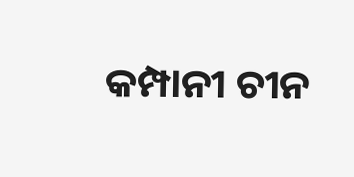କମ୍ପାନୀ ଚୀନ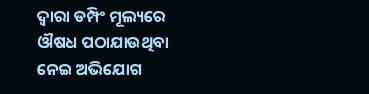ଦ୍ୱାରା ଡମ୍ପିଂ ମୂଲ୍ୟରେ ଔଷଧ ପଠାଯାଉଥିବା ନେଇ ଅଭିଯୋଗ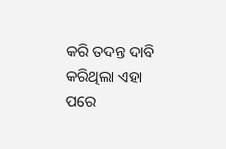କରି ତଦନ୍ତ ଦାବି କରିଥିଲା ଏହା ପରେ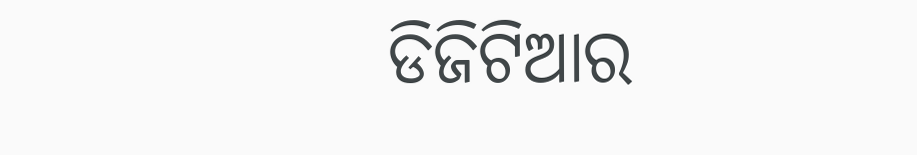ଡିଜିଟିଆର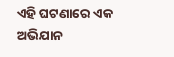ଏହି ଘଟଣାରେ ଏକ ଅଭିଯାନ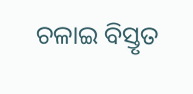ଚଳାଇ ବିସ୍ତୃତ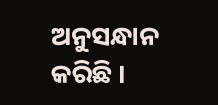ଅନୁସନ୍ଧାନ କରିଛି ।